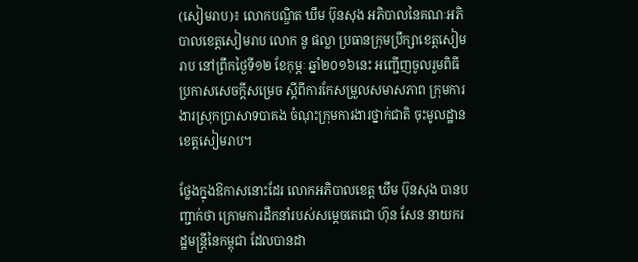(សៀមរាប)៖ លោកបណ្ឌិត ឃឹម ប៊ុនសុង អភិបាលនៃគណៈអភិបាលខេត្តសៀមរាប លោក នូ ផល្លា ប្រធានក្រុមប្រឹក្សាខេត្តសៀមរាប នៅព្រឹកថ្ងៃទី១២ ខែកុម្ភៈ ឆ្នាំ២០១៦នេះ អញ្ជើញចូលរួមពិធីប្រកាសសេចក្តីសម្រេច ស្តីពីការកែសម្រួលសមាសភាព ក្រុមការងារស្រុកប្រាសាទបាគង ចំណុះក្រុមការងារថ្នាក់ជាតិ ចុះមូលដ្ឋានខេត្តសៀមរាប។

ថ្លែងក្នុងឱកាសនោះដែរ លោកអភិបាលខេត្ត ឃឹម ប៊ុនសុង បានបញ្ជាក់ថា ក្រោមការដឹកនាំរបស់សម្តេចតេជោ ហ៊ុន សែន នាយករដ្ឋមន្រ្តីនៃកម្ពុជា ដែលបានដា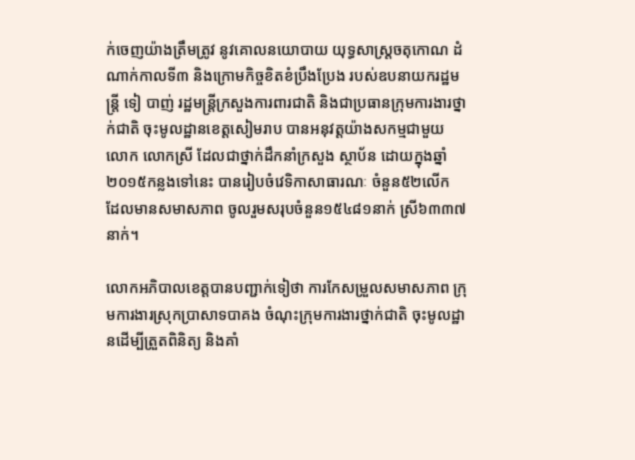ក់ចេញយ៉ាងត្រឹមត្រូវ នូវគោលនយោបាយ យុទ្ធសាស្ត្រចតុកោណ ដំណាក់កាលទី៣ និងក្រោមកិច្ចខិតខំប្រឹងប្រែង របស់ឧបនាយករដ្ឋមន្ត្រី ទៀ បាញ់ រដ្ឋមន្ត្រីក្រសួងការពារជាតិ និងជាប្រធានក្រុមការងារថ្នាក់ជាតិ ចុះមូលដ្ឋានខេត្តសៀមរាប បានអនុវត្តយ៉ាងសកម្មជាមួយ លោក លោកស្រី ដែលជាថ្នាក់ដឹកនាំក្រសួង ស្ថាប័ន ដោយក្នុងឆ្នាំ២០១៥កន្លងទៅនេះ បានរៀបចំវេទិកាសាធារណៈ ចំនួន៥២លើក ដែលមានសមាសភាព ចូលរួមសរុបចំនួន១៥៤៨១នាក់ ស្រី៦៣៣៧នាក់។

លោកអភិបាលខេត្តបានបញ្ជាក់ទៀថា ការកែសម្រួលសមាសភាព ក្រុមការងារស្រុកប្រាសាទបាគង ចំណុះក្រុមការងារថ្នាក់ជាតិ ចុះមូលដ្ឋានដើម្បីត្រួតពិនិត្យ និងគាំ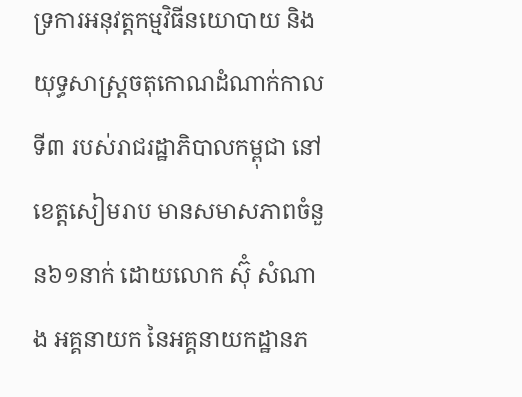ទ្រការអនុវត្តកម្មវិធីនយោបាយ និងយុទ្ធសាស្រ្តចតុកោណដំណាក់កាលទី៣ របស់រាជរដ្ឋាភិបាលកម្ពុជា នៅខេត្តសៀមរាប មានសមាសភាពចំនួន៦១នាក់ ដោយលោក ស៊ុំ សំណាង អគ្គនាយក នៃអគ្គនាយកដ្ឋានភ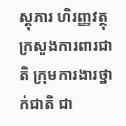ស្តុភារ ហិរញ្ញវត្ថុក្រសួងការពារជាតិ ក្រុមការងារថ្នាក់ជាតិ ជា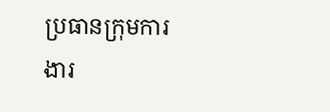ប្រធានក្រុមការងារ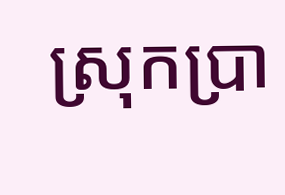ស្រុកប្រា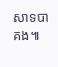សាទបាគង៕